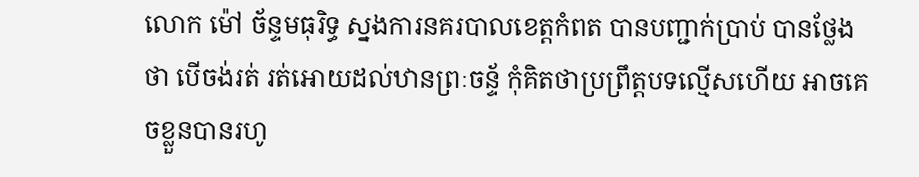លោក ម៉ៅ ច័ន្ទមធុរិទ្ធ ស្នងការនគរបាលខេត្តកំពត បានបញ្ជាក់ប្រាប់ បានថ្លែងថា បើចង់រត់ រត់អោយដល់ឋានព្រៈចន្ទ័ កុំគិតថាប្រព្រឹត្តបទល្មើសហើយ អាចគេចខ្លួនបានរហូ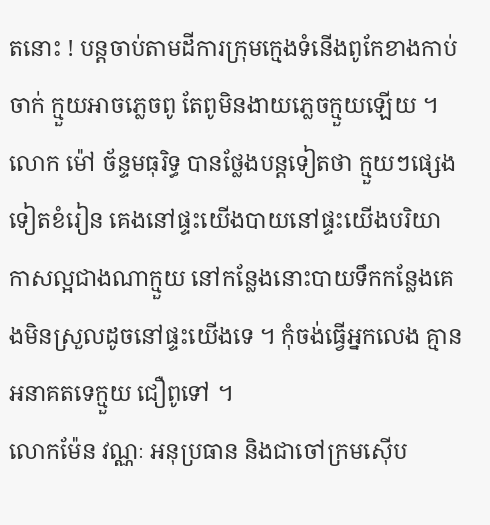តនោះ ! បន្តចាប់តាមដីការក្រុមក្មេងទំនើងពូកែខាងកាប់ចាក់ ក្មួយអាចភ្លេចពូ តែពូមិនងាយភ្លេចក្មួយឡើយ ។
លោក ម៉ៅ ច័ន្ទមធុរិទ្ធ បានថ្លែងបន្តទៀតថា ក្មួយៗផ្សេងទៀតខំរៀន គេងនៅផ្ទះយើងបាយនៅផ្ទះយើងបរិយាកាសល្អជាងណាក្មួយ នៅកន្លែងនោះបាយទឹកកន្លែងគេងមិនស្រួលដូចនៅផ្ទះយើងទេ ។ កុំចង់ធ្វើអ្នកលេង គ្មានអនាគតទេក្មួយ ជឿពូទៅ ។
លោកម៉ែន វណ្ណៈ អនុប្រធាន និងជាចៅក្រមស៊ើប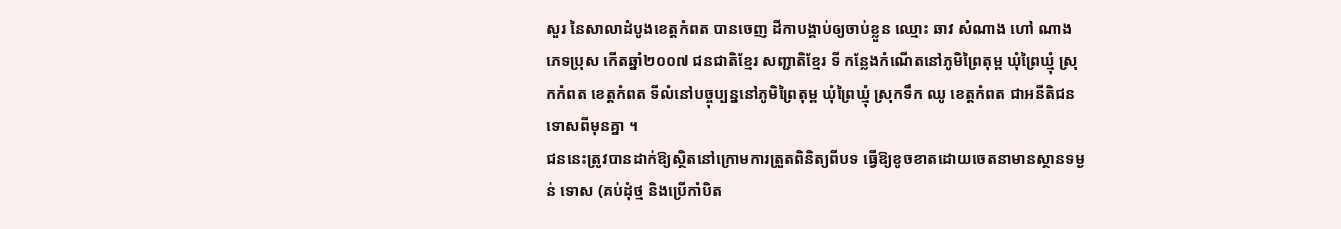សួរ នៃសាលាដំបូងខេត្តកំពត បានចេញ ដីកាបង្គាប់ឲ្យចាប់ខ្លួន ឈ្មោះ ឆាវ សំណាង ហៅ ណាង ភេទប្រុស កើតឆ្នាំ២០០៧ ជនជាតិខ្មែរ សញ្ជាតិខ្មែរ ទី កន្លែងកំណើតនៅភូមិព្រៃតុម្ព ឃុំព្រៃឃ្មុំ ស្រុកកំពត ខេត្តកំពត ទីលំនៅបច្ចុប្បន្ននៅភូមិព្រៃតុម្ព ឃុំព្រៃឃ្មុំ ស្រុកទឹក ឈូ ខេត្តកំពត ជាអនីតិជន ទោសពីមុនគ្នា ។
ជននេះត្រូវបានដាក់ឱ្យស្ថិតនៅក្រោមការត្រួតពិនិត្យពីបទ ធ្វើឱ្យខូចខាតដោយចេតនាមានស្ថានទម្ងន់ ទោស (គប់ដុំថ្ម និងប្រើកាំបិត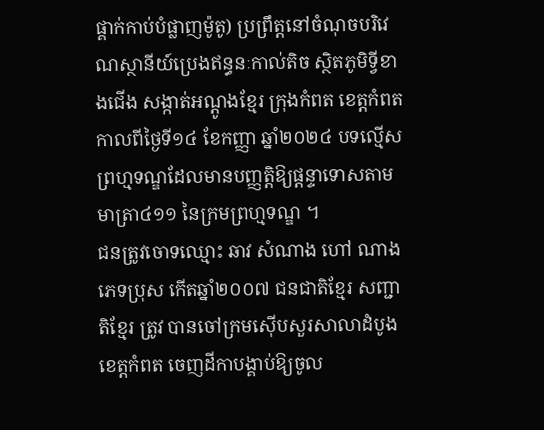ផ្គាក់កាប់បំផ្លាញម៉ូតូ) ប្រព្រឹត្តនៅចំណុចបរិវេណស្ថានីយ៍ប្រេងឥន្ធនៈកាល់តិច ស្ថិតភូមិទ្វីខាងជើង សង្កាត់អណ្ដូងខ្មែរ ក្រុងកំពត ខេត្តកំពត កាលពីថ្ងៃទី១៤ ខែកញ្ញា ឆ្នាំ២០២៤ បទល្មើស ព្រហ្មទណ្ឌដែលមានបញ្ញត្តិឱ្យផ្តន្ទាទោសតាមមាត្រា៤១១ នៃក្រមព្រហ្មទណ្ឌ ។
ជនត្រូវចោទឈ្មោះ ឆាវ សំណាង ហៅ ណាង ភេទប្រុស កើតឆ្នាំ២០០៧ ជនជាតិខ្មែរ សញ្ជាតិខ្មែរ ត្រូវ បានចៅក្រមស៊ើបសួរសាលាដំបូងខេត្តកំពត ចេញដីកាបង្គាប់ឱ្យចូល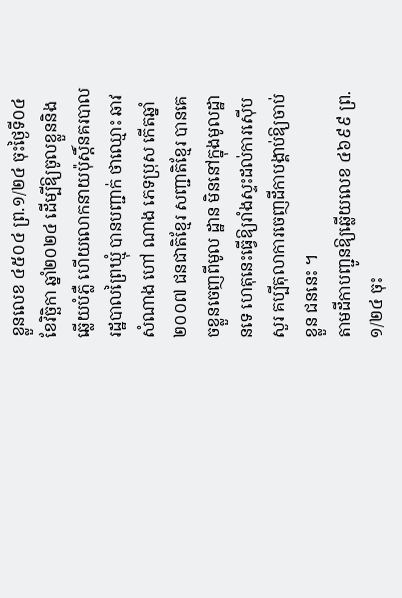ខ្លួនលេខ ៤៥០៤ ព្រ.១/២៤ ចុះថ្ងៃទី០៤ ខែវិច្ឆិកា ឆ្នាំ២០២៤ ដើម្បីឱ្យចូលខ្លួននិងឆ្លើយបំភ្លឺ ហើយលោកនាយប៉ុស្តិ៍នគរបាលរដ្ឋបាលព្រៃឃ្មុំ បានបញ្ជាក់ ថាឈ្មោះ ឆាវ សំណាង ហៅ ណាង ភេទប្រុស កើតឆ្នាំ២០០៧ ជនជាតិខ្មែរ សញ្ជាតិខ្មែរ បានគេចខ្លួនចេញពីមូល ដ្ឋាន មិននៅក្នុងមូលដ្ឋានទេ ហេតុនេះធ្វើឱ្យរាំងស្ទះដល់ការស៊ើបសួរ គប្បីតុលាការចេញដីកាបង្គាប់ឱ្យចាប់ខ្លួន ជននេះ ។
តាមដីកាបញ្ជូនឱ្យឆ្លើយលេខ ៤៦៩៩ ព្រ.១/២៤ ចុះ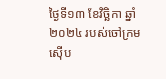ថ្ងៃទី១៣ ខែវិច្ឆិកា ឆ្នាំ២០២៤ របស់ចៅក្រមស៊ើប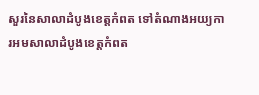សួរនៃសាលាដំបូងខេត្តកំពត ទៅតំណាងអយ្យការអមសាលាដំបូងខេត្តកំពត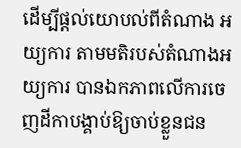ដើម្បីផ្តល់យោបល់ពីតំណាង អយ្យការ តាមមតិរបស់តំណាងអយ្យការ បានឯកភាពលើការចេញដីកាបង្គាប់ឱ្យចាប់ខ្លួនជន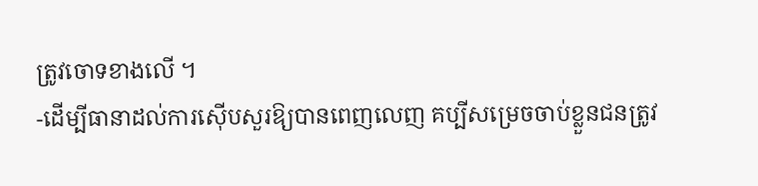ត្រូវចោទខាងលើ ។
-ដើម្បីធានាដល់ការស៊ើបសួរឱ្យបានពេញលេញ គប្បីសម្រេចចាប់ខ្លួនជនត្រូវ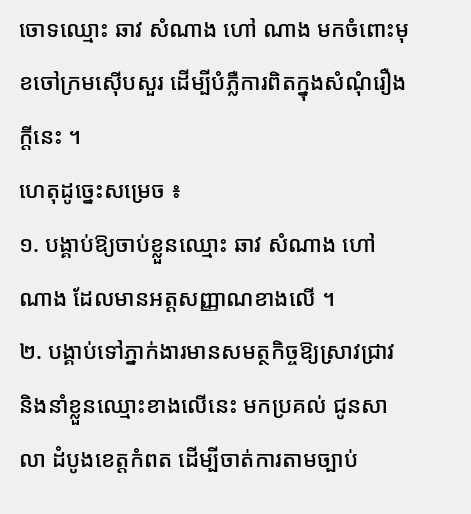ចោទឈ្មោះ ឆាវ សំណាង ហៅ ណាង មកចំពោះមុខចៅក្រមស៊ើបសួរ ដើម្បីបំភ្លឺការពិតក្នុងសំណុំរឿងក្តីនេះ ។
ហេតុដូច្នេះសម្រេច ៖
១. បង្គាប់ឱ្យចាប់ខ្លួនឈ្មោះ ឆាវ សំណាង ហៅ ណាង ដែលមានអត្តសញ្ញាណខាងលើ ។
២. បង្គាប់ទៅភ្នាក់ងារមានសមត្ថកិច្ចឱ្យស្រាវជ្រាវ និងនាំខ្លួនឈ្មោះខាងលើនេះ មកប្រគល់ ជូនសាលា ដំបូងខេត្តកំពត ដើម្បីចាត់ការតាមច្បាប់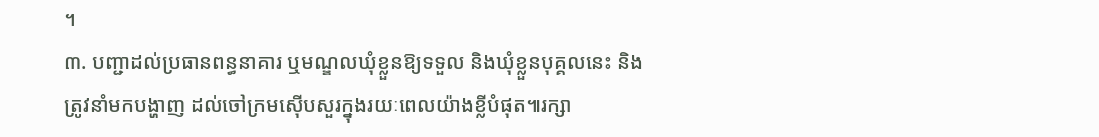។
៣. បញ្ជាដល់ប្រធានពន្ធនាគារ ឬមណ្ឌលឃុំខ្លួនឱ្យទទួល និងឃុំខ្លួនបុគ្គលនេះ និងត្រូវនាំមកបង្ហាញ ដល់ចៅក្រមស៊ើបសួរក្នុងរយៈពេលយ៉ាងខ្លីបំផុត៕រក្សា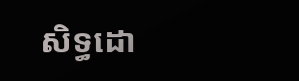សិទ្ធដោ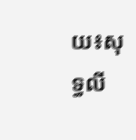យ៖សុទ្ធលី